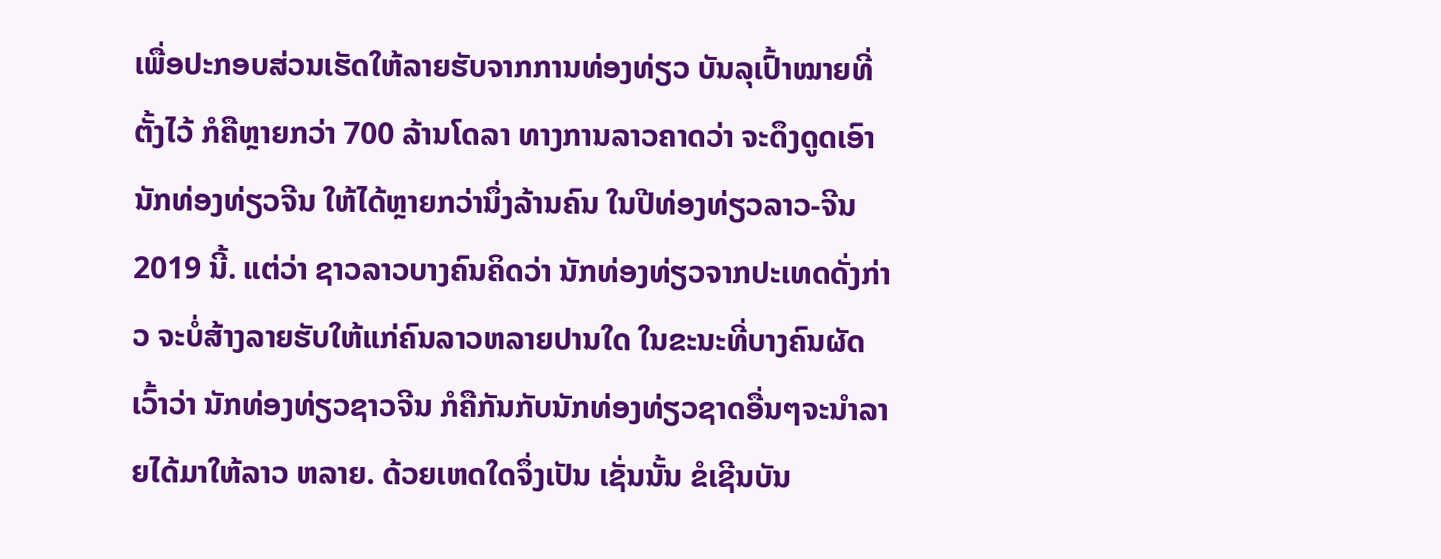ເພື່ອປະກອບສ່ວນເຮັດໃຫ້ລາຍຮັບຈາກການທ່ອງທ່ຽວ ບັນລຸເປົ້າໝາຍທີ່ຕັ້ງໄວ້ ກໍຄືຫຼາຍກວ່າ 700 ລ້ານໂດລາ ທາງການລາວຄາດວ່າ ຈະດຶງດູດເອົາ ນັກທ່ອງທ່ຽວຈີນ ໃຫ້ໄດ້ຫຼາຍກວ່ານຶ່ງລ້ານຄົນ ໃນປີທ່ອງທ່ຽວລາວ-ຈີນ 2019 ນີ້. ແຕ່ວ່າ ຊາວລາວບາງຄົນຄິດວ່າ ນັກທ່ອງທ່ຽວຈາກປະເທດດັ່ງກ່າວ ຈະບໍ່ສ້າງລາຍຮັບໃຫ້ແກ່ຄົນລາວຫລາຍປານໃດ ໃນຂະນະທີ່ບາງຄົນຜັດເວົ້າວ່າ ນັກທ່ອງທ່ຽວຊາວຈີນ ກໍຄືກັນກັບນັກທ່ອງທ່ຽວຊາດອື່ນໆຈະນຳລາຍໄດ້ມາໃຫ້ລາວ ຫລາຍ. ດ້ວຍເຫດໃດຈຶ່ງເປັນ ເຊັ່ນນັ້ນ ຂໍເຊີນບັນ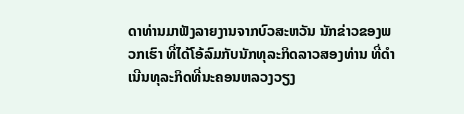ດາທ່ານມາຟັງລາຍງານຈາກບົວສະຫວັນ ນັກຂ່າວຂອງພວກເຮົາ ທີ່ໄດ້ໂອ້ລົມກັບນັກທຸລະກິດລາວສອງທ່ານ ທີ່ດຳເນີນທຸລະກິດທີ່ນະຄອນຫລວງວຽງ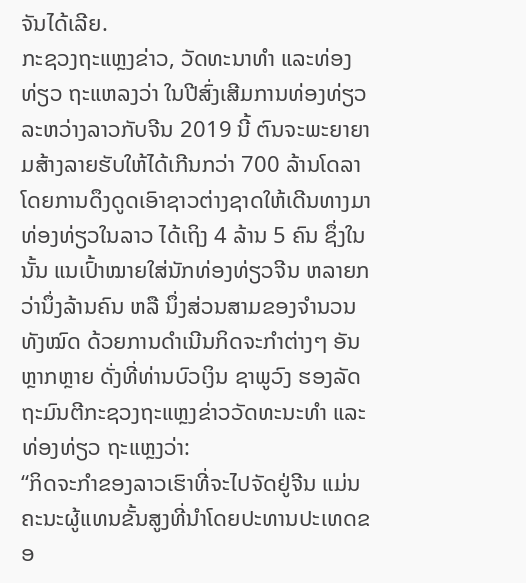ຈັນໄດ້ເລີຍ.
ກະຊວງຖະແຫຼງຂ່າວ, ວັດທະນາທຳ ແລະທ່ອງທ່ຽວ ຖະແຫລງວ່າ ໃນປີສົ່ງເສີມການທ່ອງທ່ຽວ ລະຫວ່າງລາວກັບຈີນ 2019 ນີ້ ຕົນຈະພະຍາຍາມສ້າງລາຍຮັບໃຫ້ໄດ້ເກີນກວ່າ 700 ລ້ານໂດລາ ໂດຍການດຶງດູດເອົາຊາວຕ່າງຊາດໃຫ້ເດີນທາງມາທ່ອງທ່ຽວໃນລາວ ໄດ້ເຖິງ 4 ລ້ານ 5 ຄົນ ຊຶ່ງໃນນັ້ນ ແນເປົ້າໝາຍໃສ່ນັກທ່ອງທ່ຽວຈີນ ຫລາຍກວ່ານຶ່ງລ້ານຄົນ ຫລື ນຶ່ງສ່ວນສາມຂອງຈຳນວນທັງໝົດ ດ້ວຍການດຳເນີນກິດຈະກຳຕ່າງໆ ອັນຫຼາກຫຼາຍ ດັ່ງທີ່ທ່ານບົວເງິນ ຊາພູວົງ ຮອງລັດຖະມົນຕີກະຊວງຖະແຫຼງຂ່າວວັດທະນະທຳ ແລະທ່ອງທ່ຽວ ຖະແຫຼງວ່າ:
“ກິດຈະກຳຂອງລາວເຮົາທີ່ຈະໄປຈັດຢູ່ຈີນ ແມ່ນຄະນະຜູ້ແທນຂັ້ນສູງທີ່ນຳໂດຍປະທານປະເທດຂອ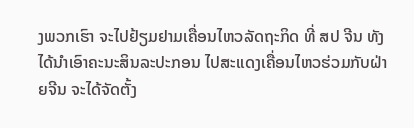ງພວກເຮົາ ຈະໄປຢ້ຽມຢາມເຄື່ອນໄຫວລັດຖະກິດ ທີ່ ສປ ຈີນ ທັງໄດ້ນຳເອົາຄະນະສິນລະປະກອນ ໄປສະແດງເຄື່ອນໄຫວຮ່ວມກັບຝ່າຍຈີນ ຈະໄດ້ຈັດຕັ້ງ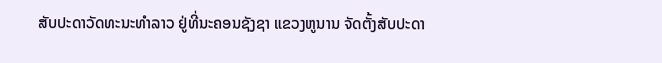ສັບປະດາວັດທະນະທຳລາວ ຢູ່ທີ່ນະຄອນຊັງຊາ ແຂວງຫູນານ ຈັດຕັ້ງສັບປະດາ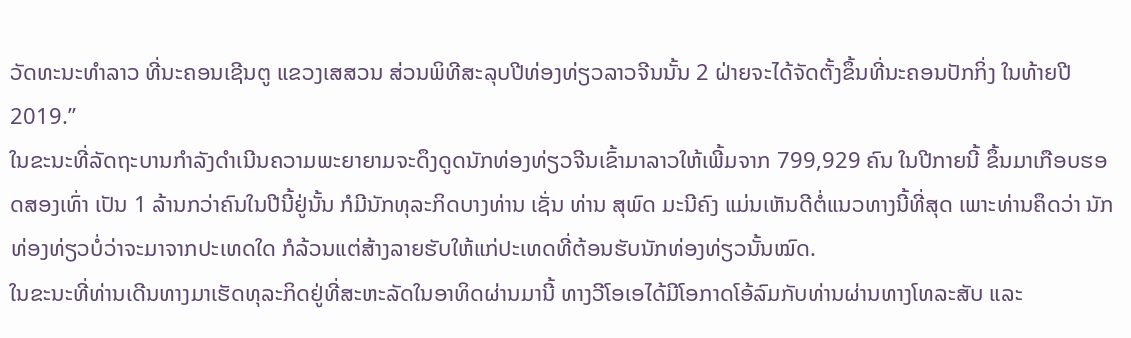ວັດທະນະທຳລາວ ທີ່ນະຄອນເຊີນຕູ ແຂວງເສສວນ ສ່ວນພິທີສະລຸບປີທ່ອງທ່ຽວລາວຈີນນັ້ນ 2 ຝ່າຍຈະໄດ້ຈັດຕັ້ງຂຶ້ນທີ່ນະຄອນປັກກິ່ງ ໃນທ້າຍປີ 2019.”
ໃນຂະນະທີ່ລັດຖະບານກຳລັງດຳເນີນຄວາມພະຍາຍາມຈະດຶງດູດນັກທ່ອງທ່ຽວຈີນເຂົ້າມາລາວໃຫ້ເພີ້ມຈາກ 799,929 ຄົນ ໃນປີກາຍນີ້ ຂຶ້ນມາເກືອບຮອດສອງເທົ່າ ເປັນ 1 ລ້ານກວ່າຄົນໃນປີນີ້ຢູ່ນັ້ນ ກໍມີນັກທຸລະກິດບາງທ່ານ ເຊັ່ນ ທ່ານ ສຸພົດ ມະນີຄົງ ແມ່ນເຫັນດີຕໍ່ແນວທາງນີ້ທີ່ສຸດ ເພາະທ່ານຄຶດວ່າ ນັກທ່ອງທ່ຽວບໍ່ວ່າຈະມາຈາກປະເທດໃດ ກໍລ້ວນແຕ່ສ້າງລາຍຮັບໃຫ້ແກ່ປະເທດທີ່ຕ້ອນຮັບນັກທ່ອງທ່ຽວນັ້ນໝົດ.
ໃນຂະນະທີ່ທ່ານເດີນທາງມາເຮັດທຸລະກິດຢູ່ທີ່ສະຫະລັດໃນອາທິດຜ່ານມານີ້ ທາງວີໂອເອໄດ້ມີໂອກາດໂອ້ລົມກັບທ່ານຜ່ານທາງໂທລະສັບ ແລະ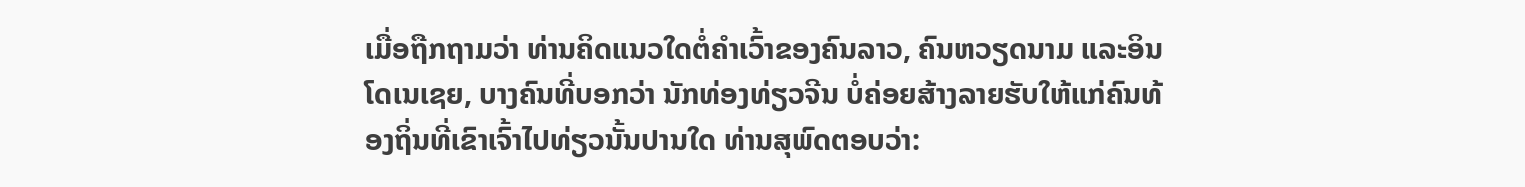ເມື່ອຖືກຖາມວ່າ ທ່ານຄິດແນວໃດຕໍ່ຄຳເວົ້າຂອງຄົນລາວ, ຄົນຫວຽດນາມ ແລະອິນໂດເນເຊຍ, ບາງຄົນທີ່ບອກວ່າ ນັກທ່ອງທ່ຽວຈີນ ບໍ່ຄ່ອຍສ້າງລາຍຮັບໃຫ້ແກ່ຄົນທ້ອງຖິ່ນທີ່ເຂົາເຈົ້າໄປທ່ຽວນັ້ນປານໃດ ທ່ານສຸພົດຕອບວ່າ: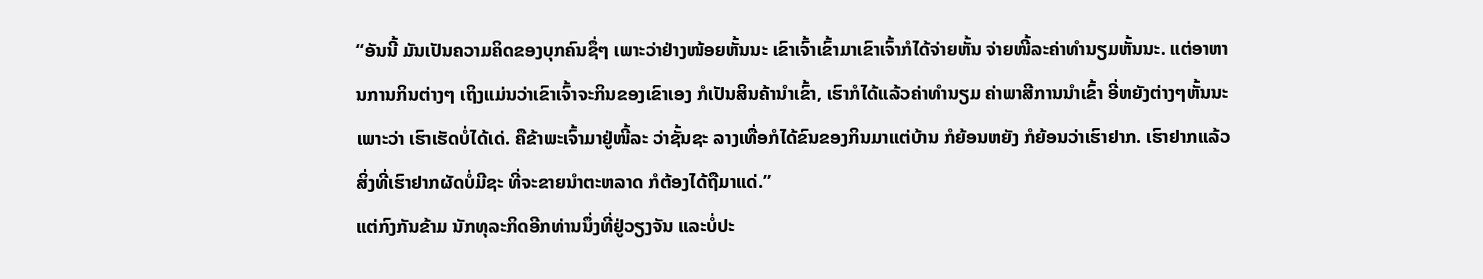“ອັນນີ້ ມັນເປັນຄວາມຄິດຂອງບຸກຄົນຊຶ່ໆ ເພາະວ່າຢ່າງໜ້ອຍຫັ້ນນະ ເຂົາເຈົ້າເຂົ້າມາເຂົາເຈົ້າກໍໄດ້ຈ່າຍຫັ້ນ ຈ່າຍໜີ້ລະຄ່າທຳນຽມຫັ້ນນະ. ແຕ່ອາຫານການກິນຕ່າງໆ ເຖິງແມ່ນວ່າເຂົາເຈົ້າຈະກິນຂອງເຂົາເອງ ກໍເປັນສິນຄ້ານຳເຂົ້າ, ເຮົາກໍໄດ້ແລ້ວຄ່າທຳນຽມ ຄ່າພາສີການນຳເຂົ້າ ອີ່ຫຍັງຕ່າງໆຫັ້ນນະ ເພາະວ່າ ເຮົາເຮັດບໍ່ໄດ້ເດ່. ຄືຂ້າພະເຈົ້າມາຢູ່ໜີ້ລະ ວ່າຊັ້ນຊະ ລາງເທື່ອກໍໄດ້ຂົນຂອງກິນມາແຕ່ບ້ານ ກໍຍ້ອນຫຍັງ ກໍຍ້ອນວ່າເຮົາຢາກ. ເຮົາຢາກແລ້ວສິ່ງທີ່ເຮົາຢາກຜັດບໍ່ມີຊະ ທີ່ຈະຂາຍນຳຕະຫລາດ ກໍຕ້ອງໄດ້ຖືມາແດ່.”
ແຕ່ກົງກັນຂ້າມ ນັກທຸລະກິດອີກທ່ານນຶ່ງທີ່ຢູ່ວຽງຈັນ ແລະບໍ່ປະ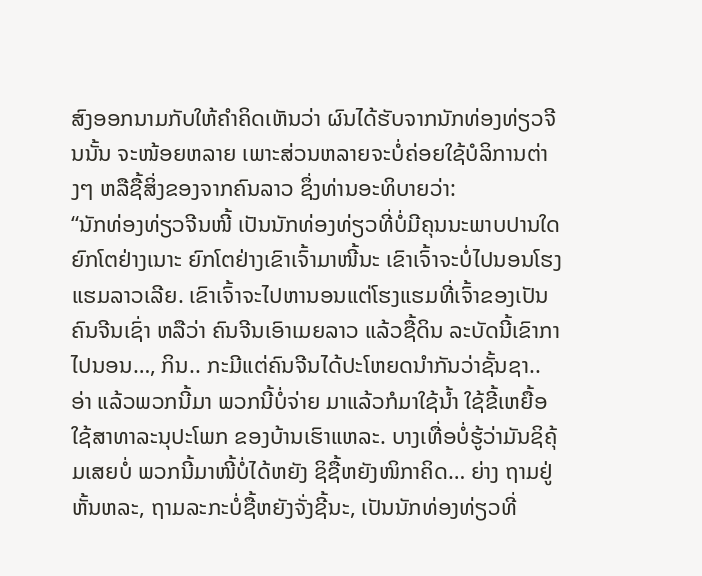ສົງອອກນາມກັບໃຫ້ຄຳຄິດເຫັນວ່າ ຜົນໄດ້ຮັບຈາກນັກທ່ອງທ່ຽວຈີນນັ້ນ ຈະໜ້ອຍຫລາຍ ເພາະສ່ວນຫລາຍຈະບໍ່ຄ່ອຍໃຊ້ບໍລິການຕ່າງໆ ຫລືຊື້ສິ່ງຂອງຈາກຄົນລາວ ຊຶ່ງທ່ານອະທິບາຍວ່າ:
“ນັກທ່ອງທ່ຽວຈີນໜີ້ ເປັນນັກທ່ອງທ່ຽວທີ່ບໍ່ມີຄຸນນະພາບປານໃດ ຍົກໂຕຢ່າງເນາະ ຍົກໂຕຢ່າງເຂົາເຈົ້າມາໜີ້ນະ ເຂົາເຈົ້າຈະບໍ່ໄປນອນໂຮງແຮມລາວເລີຍ. ເຂົາເຈົ້າຈະໄປຫານອນແຕ່ໂຮງແຮມທີ່ເຈົ້າຂອງເປັນຄົນຈີນເຊົ່າ ຫລືວ່າ ຄົນຈີນເອົາເມຍລາວ ແລ້ວຊື້ດິນ ລະບັດນີ້ເຂົາກາໄປນອນ…, ກິນ.. ກະມີແຕ່ຄົນຈີນໄດ້ປະໂຫຍດນຳກັນວ່າຊັ້ນຊາ.. ອ່າ ແລ້ວພວກນີ້ມາ ພວກນີ້ບໍ່ຈ່າຍ ມາແລ້ວກໍມາໃຊ້ນ້ຳ ໃຊ້ຂີ້ເຫຍື້ອ ໃຊ້ສາທາລະນຸປະໂພກ ຂອງບ້ານເຮົາແຫລະ. ບາງເທື່ອບໍ່ຮູ້ວ່າມັນຊິຄຸ້ມເສຍບໍ່ ພວກນີ້ມາໜີ້ບໍ່ໄດ້ຫຍັງ ຊິຊື້ຫຍັງໜິກາຄິດ… ຍ່າງ ຖາມຢູ່ຫັ້ນຫລະ, ຖາມລະກະບໍ່ຊື້ຫຍັງຈັ່ງຊີ້ນະ, ເປັນນັກທ່ອງທ່ຽວທີ່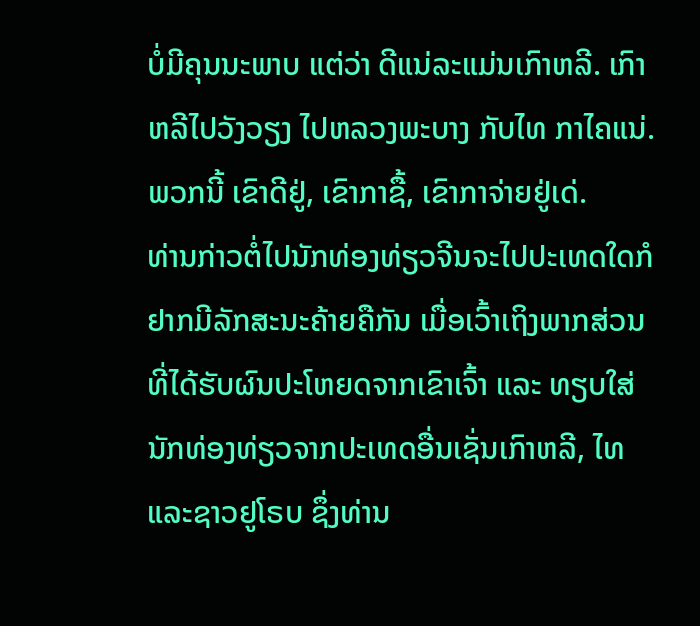ບໍ່ມີຄຸນນະພາບ ແຕ່ວ່າ ດີແນ່ລະແມ່ນເກົາຫລີ. ເກົາຫລີໄປວັງວຽງ ໄປຫລວງພະບາງ ກັບໄທ ກາໄຄແນ່. ພວກນີ້ ເຂົາດີຢູ່, ເຂົາກາຊື້, ເຂົາກາຈ່າຍຢູ່ເດ່.
ທ່ານກ່າວຕໍ່ໄປນັກທ່ອງທ່ຽວຈີນຈະໄປປະເທດໃດກໍຢາກມີລັກສະນະຄ້າຍຄືກັນ ເມື່ອເວົ້າເຖິງພາກສ່ວນທີ່ໄດ້ຮັບຜົນປະໂຫຍດຈາກເຂົາເຈົ້າ ແລະ ທຽບໃສ່ນັກທ່ອງທ່ຽວຈາກປະເທດອື່ນເຊັ່ນເກົາຫລີ, ໄທ ແລະຊາວຢູໂຣບ ຊຶ່ງທ່ານ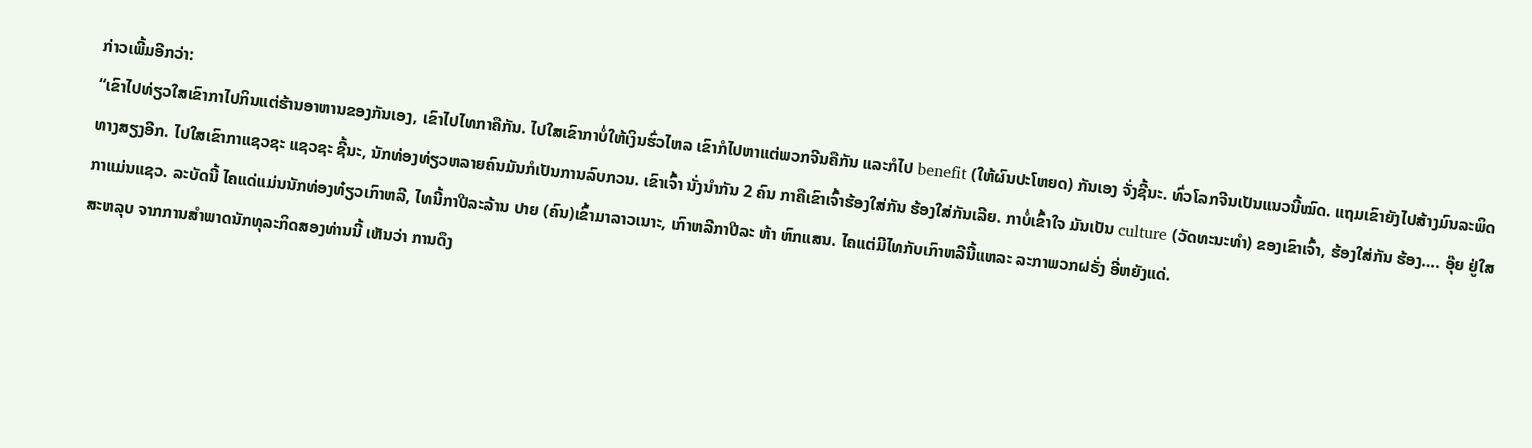ກ່າວເພີ້ມອີກວ່າ:
“ເຂົາໄປທ່ຽວໃສເຂົາກາໄປກິນແຕ່ຮ້ານອາຫານຂອງກັນເອງ, ເຂົາໄປໄທກາຄືກັນ. ໄປໃສເຂົາກາບໍ່ໃຫ້ເງິນຮົ່ວໄຫລ ເຂົາກໍໄປຫາແຕ່ພວກຈີນຄືກັນ ແລະກໍໄປ benefit (ໃຫ້ຜົນປະໂຫຍດ) ກັນເອງ ຈັ່ງຊີ້ນະ. ທົ່ວໂລກຈີນເປັນແນວນີ້ໝົດ. ແຖມເຂົາຍັງໄປສ້າງມົນລະພິດທາງສຽງອີກ. ໄປໃສເຂົາກາແຊວຊະ ແຊວຊະ ຊີ້ນະ, ນັກທ່ອງທ່ຽວຫລາຍຄົນມັນກໍເປັນການລົບກວນ. ເຂົາເຈົ້າ ນັ່ງນຳກັນ 2 ຄົນ ກາຄືເຂົາເຈົ້າຮ້ອງໃສ່ກັນ ຮ້ອງໃສ່ກັນເລີຍ. ກາບໍ່ເຂົ້າໃຈ ມັນເປັນ culture (ວັດທະນະທຳ) ຂອງເຂົາເຈົ້າ, ຮ້ອງໃສ່ກັນ ຮ້ອງ…. ອຸ໊ຍ ຢູ່ໃສກາແມ່ນແຊວ. ລະບັດນີ້ ໄຄແດ່ແມ່ນນັກທ່ອງທ໋ຽວເກົາຫລີ, ໄທນີ້ກາປີລະລ້ານ ປາຍ (ຄົນ)ເຂົ້າມາລາວເນາະ, ເກົາຫລີກາປີລະ ຫ້າ ຫົກແສນ. ໄຄແຕ່ມີໄທກັບເກົາຫລີນີ້ແຫລະ ລະກາພວກຝຣັ່ງ ອີ່ຫຍັງແດ່.
ສະຫລຸບ ຈາກການສຳພາດນັກທຸລະກິດສອງທ່ານນີ້ ເຫັນວ່າ ການດຶງ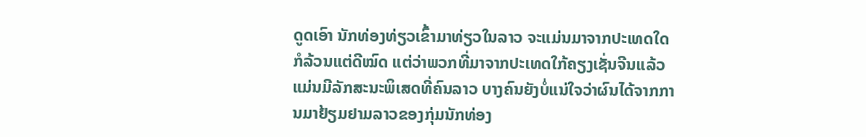ດູດເອົາ ນັກທ່ອງທ່ຽວເຂົ້າມາທ່ຽວໃນລາວ ຈະແມ່ນມາຈາກປະເທດໃດກໍລ້ວນແຕ່ດີໝົດ ແຕ່ວ່າພວກທີ່ມາຈາກປະເທດໃກ້ຄຽງເຊັ່ນຈີນແລ້ວ ແມ່ນມີລັກສະນະພິເສດທີ່ຄົນລາວ ບາງຄົນຍັງບໍ່ແນ່ໃຈວ່າຜົນໄດ້ຈາກການມາຢ້ຽມຢາມລາວຂອງກຸ່ມນັກທ່ອງ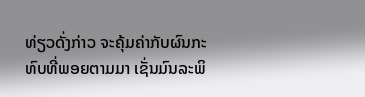ທ່ຽວດັ່ງກ່າວ ຈະຄຸ້ມຄ່າກັບຜົນກະທົບທີ່ພອຍຕາມມາ ເຊັ່ນມົນລະພິ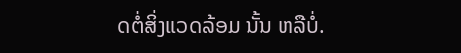ດຕໍ່ສິ່ງແວດລ້ອມ ນັ້ນ ຫລືບໍ່.